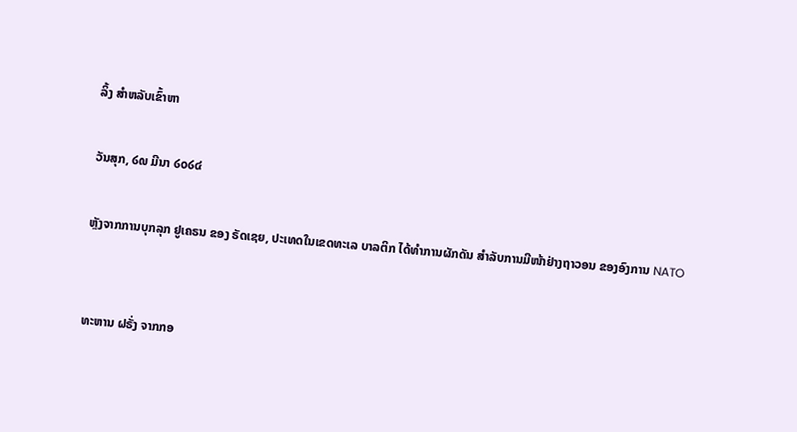ລິ້ງ ສຳຫລັບເຂົ້າຫາ

ວັນສຸກ, ໒໙ ມີນາ ໒໐໒໔

ຫຼັງຈາກການບຸກລຸກ ຢູເຄຣນ ຂອງ ຣັດເຊຍ, ປະເທດໃນເຂດທະເລ ບາລຕິກ ໄດ້ທຳການຜັກດັນ ສຳລັບການມີໜ້າຢ່າງຖາວອນ ຂອງອົງການ NATO


ທະຫານ ຝຣັ່ງ ຈາກກອ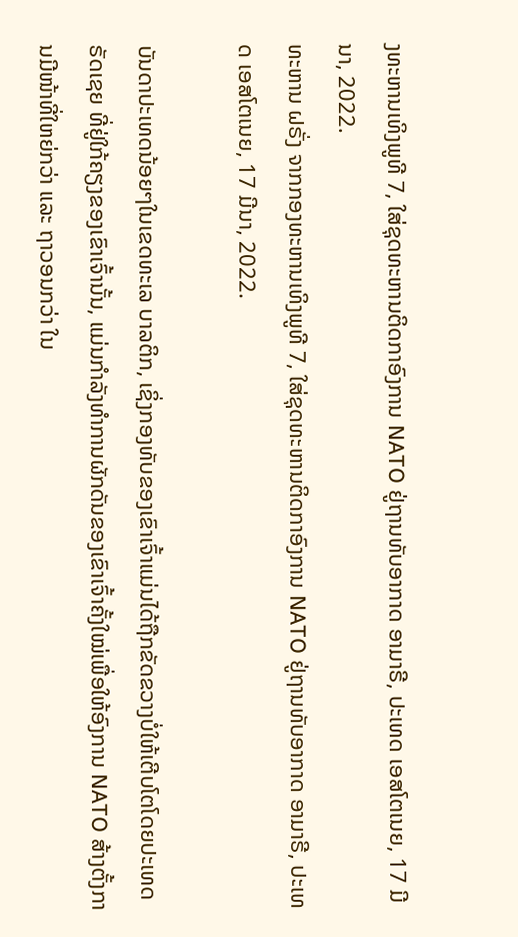ງທະຫານເທິງພູທີ 7, ໃສ່ຊຸດທະຫານຕິດກາອົງການ NATO ຢູ່ຖານທັບອາກາດ ອາມາຣີ, ປະເທດ ເອສໂຕເນຍ, 17 ມີນາ, 2022.
ທະຫານ ຝຣັ່ງ ຈາກກອງທະຫານເທິງພູທີ 7, ໃສ່ຊຸດທະຫານຕິດກາອົງການ NATO ຢູ່ຖານທັບອາກາດ ອາມາຣີ, ປະເທດ ເອສໂຕເນຍ, 17 ມີນາ, 2022.

ບັນດາປະເທດນ້ອຍໆໃນເຂດທະເລ ບາລຕິກ, ເຊິ່ງກອງທັບຂອງເຂົາເຈົ້າແມ່ນໄດ້ຖືກຂັດຂວາງບໍ່ໃຫ້ເຕີບໂຕໂດຍປະເທດ ຣັດເຊຍ ທີ່ຢູ່ໃກ້ຄຽງຂອງເຂົາເຈົ້ານັ້ນ, ແມ່ນກຳລັງທຳການຜັກດັນຂອງເຂົາເຈົ້າຄັ້ງໃໝ່ເພື່ອໃຫ້ອົງການ NATO ສ້າງຕັ້ງການມີໜ້າທີ່ໃຫຍ່ກວ່າ ແລະ ຖາວອນກວ່າ ໃນ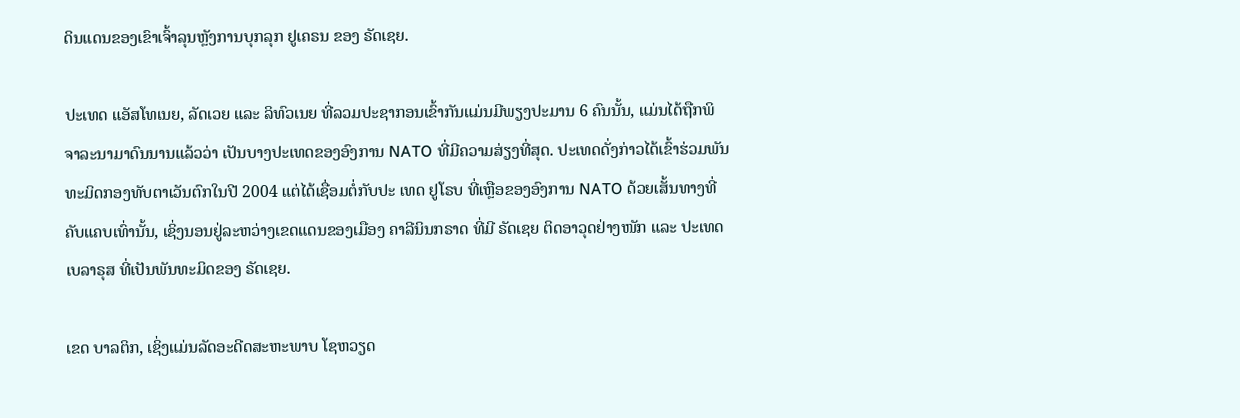ດິນແດນຂອງເຂົາເຈົ້າລຸນຫຼັງການບຸກລຸກ ຢູເຄຣນ ຂອງ ຣັດເຊຍ.

ປະເທດ ແອັສໂທເນຍ, ລັດເວຍ ແລະ ລິທົວເນຍ ທີ່ລວມປະຊາກອນເຂົ້າກັນແມ່ນມີພຽງປະມານ 6 ຄົນນັ້ນ, ແມ່ນໄດ້ຖືກພິຈາລະນາມາດົນນານແລ້ວວ່າ ເປັນບາງປະເທດຂອງອົງການ NATO ທີ່ມີຄວາມສ່ຽງທີ່ສຸດ. ປະເທດດັ່ງກ່າວໄດ້ເຂົ້າຮ່ວມພັນທະມິດກອງທັບຕາເວັນຕົກໃນປີ 2004 ແຕ່ໄດ້ເຊື່ອມຕໍ່ກັບປະ ເທດ ຢູໂຣບ ທີ່ເຫຼືອຂອງອົງການ NATO ດ້ວຍເສັ້ນທາງທີ່ຄັບແຄບເທົ່ານັ້ນ, ເຊິ່ງນອນຢູ່ລະຫວ່າງເຂດແດນຂອງເມືອງ ຄາລີນິນກຣາດ ທີ່ມີ ຣັດເຊຍ ຕິດອາວຸດຢ່າງໜັກ ແລະ ປະເທດ ເບລາຣຸສ ທີ່ເປັນພັນທະມິດຂອງ ຣັດເຊຍ.

ເຂດ ບາລຕິກ, ເຊິ່ງແມ່ນລັດອະດີດສະຫະພາບ ໂຊຫວຽດ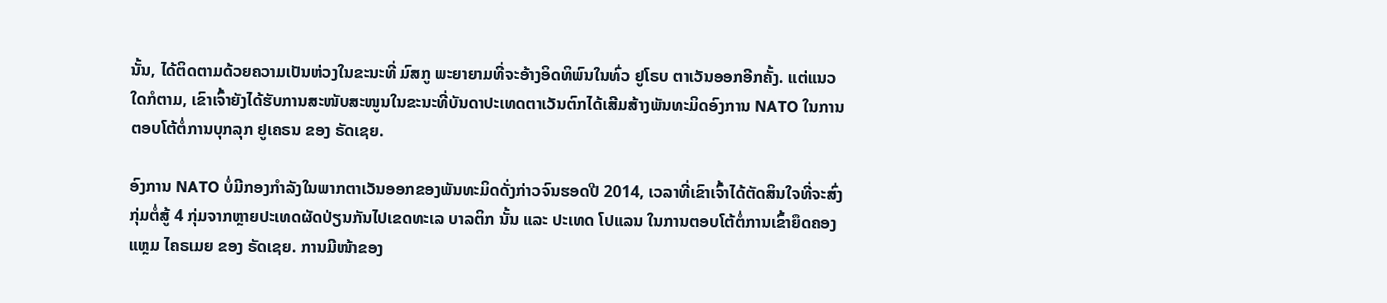ນັ້ນ, ໄດ້ຕິດຕາມດ້ວຍຄວາມເປັນຫ່ວງໃນຂະນະທີ່ ມົສກູ ພະຍາຍາມທີ່ຈະອ້າງອິດທິພົນໃນທົ່ວ ຢູໂຣບ ຕາເວັນອອກອີກຄັ້ງ. ແຕ່ແນວໃດກໍຕາມ, ເຂົາເຈົ້າຍັງໄດ້ຮັບການສະໜັບສະໜູນໃນຂະນະທີ່ບັນດາປະເທດຕາເວັນຕົກໄດ້ເສີມສ້າງພັນທະມິດອົງການ NATO ໃນການຕອບໂຕ້ຕໍ່ການບຸກລຸກ ຢູເຄຣນ ຂອງ ຣັດເຊຍ.

ອົງການ NATO ບໍ່ມີກອງກຳລັງໃນພາກຕາເວັນອອກຂອງພັນທະມິດດັ່ງກ່າວຈົນຮອດປີ 2014, ເວລາທີ່ເຂົາເຈົ້າໄດ້ຕັດສິນໃຈທີ່ຈະສົ່ງກຸ່ມຕໍ່ສູ້ 4 ກຸ່ມຈາກຫຼາຍປະເທດຜັດປ່ຽນກັນໄປເຂດທະເລ ບາລຕິກ ນັ້ນ ແລະ ປະເທດ ໂປແລນ ໃນການຕອບໂຕ້ຕໍ່ການເຂົ້າຍຶດຄອງແຫຼມ ໄຄຣເມຍ ຂອງ ຣັດເຊຍ. ການມີໜ້າຂອງ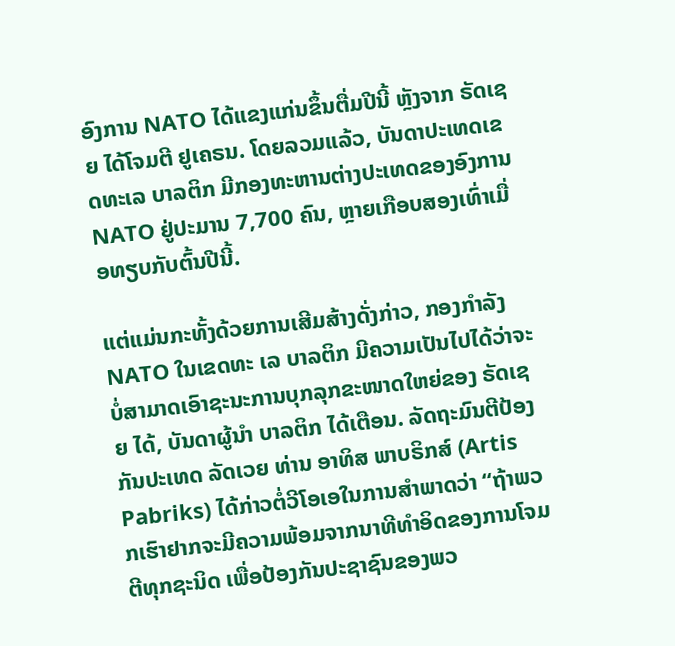ອົງການ NATO ໄດ້ແຂງແກ່ນຂຶ້ນຕື່ມປີນີ້ ຫຼັງຈາກ ຣັດເຊຍ ໄດ້ໂຈມຕີ ຢູເຄຣນ. ໂດຍລວມແລ້ວ, ບັນດາປະເທດເຂດທະເລ ບາລຕິກ ມີກອງທະຫານຕ່າງປະເທດຂອງອົງການ NATO ຢູ່ປະມານ 7,700 ຄົນ, ຫຼາຍເກືອບສອງເທົ່າເມື່ອທຽບກັບຕົ້ນປີນີ້.

ແຕ່ແມ່ນກະທັ້ງດ້ວຍການເສີມສ້າງດັ່ງກ່າວ, ກອງກຳລັງ NATO ໃນເຂດທະ ເລ ບາລຕິກ ມີຄວາມເປັນໄປໄດ້ວ່າຈະບໍ່ສາມາດເອົາຊະນະການບຸກລຸກຂະໜາດໃຫຍ່ຂອງ ຣັດເຊຍ ໄດ້, ບັນດາຜູ້ນຳ ບາລຕິກ ໄດ້ເຕືອນ. ລັດຖະມົນຕີປ້ອງກັນປະເທດ ລັດເວຍ ທ່ານ ອາທິສ ພາບຣິກສ໌ (Artis Pabriks) ໄດ້ກ່າວຕໍ່ວີໂອເອໃນການສຳພາດວ່າ “ຖ້າພວກເຮົາຢາກຈະມີຄວາມພ້ອມຈາກນາທີທຳອິດຂອງການໂຈມຕີທຸກຊະນິດ ເພື່ອປ້ອງກັນປະຊາຊົນຂອງພວ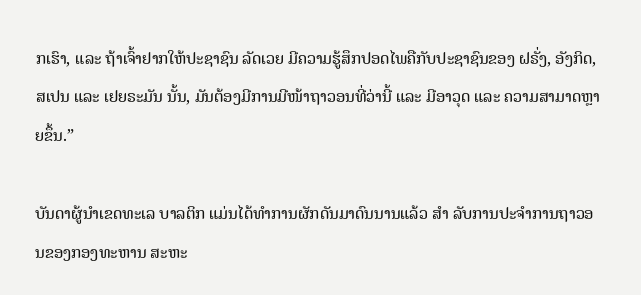ກເຮົາ, ແລະ ຖ້າເຈົ້າຢາກໃຫ້ປະຊາຊົນ ລັດເວຍ ມີຄວາມຮູ້ສຶກປອດໄພຄືກັບປະຊາຊົນຂອງ ຝຣັ່ງ, ອັງກິດ, ສເປນ ແລະ ເຢຍຣະມັນ ນັ້ນ, ມັນຕ້ອງມີການມີໜ້າຖາວອນທີ່ວ່ານີ້ ແລະ ມີອາວຸດ ແລະ ຄວາມສາມາດຫຼາຍຂຶ້ນ.”

ບັນດາຜູ້ນຳເຂດທະເລ ບາລຕິກ ແມ່ນໄດ້ທຳການຜັກດັນມາດົນນານແລ້ວ ສຳ ລັບການປະຈຳການຖາວອນຂອງກອງທະຫານ ສະຫະ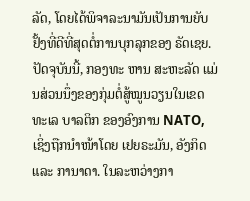ລັດ, ໂດຍໄດ້ພິຈາລະນາມັນເປັນການຍັບຢັ້ງທີ່ດີທີ່ສຸດຕໍ່ການບຸກລຸກຂອງ ຣັດເຊຍ. ປັດຈຸບັນນີ້, ກອງທະ ຫານ ສະຫະລັດ ແມ່ນສ່ວນນຶ່ງຂອງກຸ່ມຕໍ່ສູ້ໝູນວຽນໃນເຂດທະເລ ບາລຕິກ ຂອງອົງການ NATO, ເຊິ່ງຖືກນຳໜ້າໂດຍ ເຢຍຣະມັນ, ອັງກິດ ແລະ ການາດາ. ໃນລະຫວ່າງກາ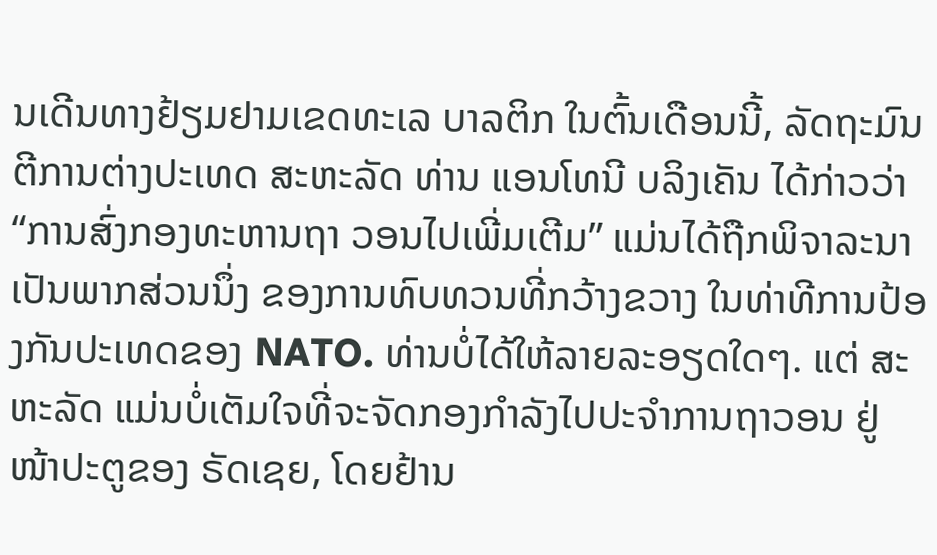ນເດີນທາງຢ້ຽມຢາມເຂດທະເລ ບາລຕິກ ໃນຕົ້ນເດືອນນີ້, ລັດຖະມົນຕີການຕ່າງປະເທດ ສະຫະລັດ ທ່ານ ແອນໂທນີ ບລິງເຄັນ ໄດ້ກ່າວວ່າ “ການສົ່ງກອງທະຫານຖາ ວອນໄປເພີ່ມເຕີມ” ແມ່ນໄດ້ຖືກພິຈາລະນາ ເປັນພາກສ່ວນນຶ່ງ ຂອງການທົບທວນທີ່ກວ້າງຂວາງ ໃນທ່າທີການປ້ອງກັນປະເທດຂອງ NATO. ທ່ານບໍ່ໄດ້ໃຫ້ລາຍລະອຽດໃດໆ. ແຕ່ ສະຫະລັດ ແມ່ນບໍ່ເຕັມໃຈທີ່ຈະຈັດກອງກຳລັງໄປປະຈຳການຖາວອນ ຢູ່ໜ້າປະຕູຂອງ ຣັດເຊຍ, ໂດຍຢ້ານ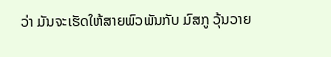ວ່າ ມັນຈະເຮັດໃຫ້ສາຍພົວພັນກັບ ມົສກູ ວຸ້ນວາຍ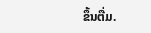ຂຶ້ນຕື່ມ.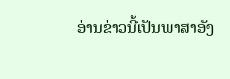ອ່ານຂ່າວນີ້ເປັນພາສາອັງ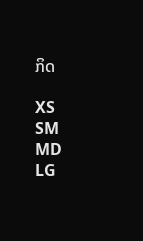ກິດ

XS
SM
MD
LG